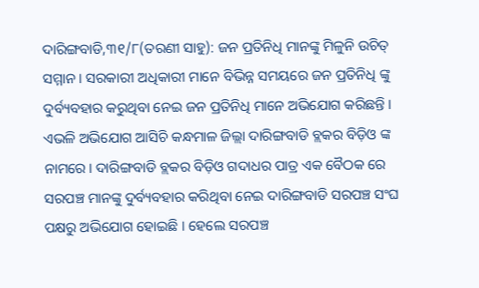ଦାରିଙ୍ଗବାଡି,୩୧/୮(ତରଣୀ ସାହୁ): ଜନ ପ୍ରତିନିଧି ମାନଙ୍କୁ ମିଳୁନି ଉଚିତ୍ ସମ୍ମାନ । ସରକାରୀ ଅଧିକାରୀ ମାନେ ବିଭିନ୍ନ ସମୟରେ ଜନ ପ୍ରତିନିଧି ଙ୍କୁ ଦୁର୍ବ୍ୟବହାର କରୁଥିବା ନେଇ ଜନ ପ୍ରତିନିଧି ମାନେ ଅଭିଯୋଗ କରିଛନ୍ତି । ଏଭଳି ଅଭିଯୋଗ ଆସିଚି କନ୍ଧମାଳ ଜିଲ୍ଲା ଦାରିଙ୍ଗବାଡି ବ୍ଲକର ବିଡ଼ିଓ ଙ୍କ ନାମରେ। ଦାରିଙ୍ଗବାଡି ବ୍ଲକର ବିଡ଼ିଓ ଗଦାଧର ପାତ୍ର ଏକ ବୈଠକ ରେ ସରପଞ୍ଚ ମାନଙ୍କୁ ଦୁର୍ବ୍ୟବହାର କରିଥିବା ନେଇ ଦାରିଙ୍ଗବାଡି ସରପଞ୍ଚ ସଂଘ ପକ୍ଷରୁ ଅଭିଯୋଗ ହୋଇଛି । ହେଲେ ସରପଞ୍ଚ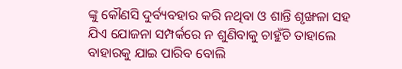ଙ୍କୁ କୌଣସି ଦୁର୍ବ୍ୟବହାର କରି ନଥିବା ଓ ଶାନ୍ତି ଶୃଙ୍ଖଳା ସହ ଯିଏ ଯୋଜନା ସମ୍ପର୍କରେ ନ ଶୁଣିବାକୁ ଚାହୁଁଚି ତାହାଲେ ବାହାରକୁ ଯାଇ ପାରିବ ବୋଲି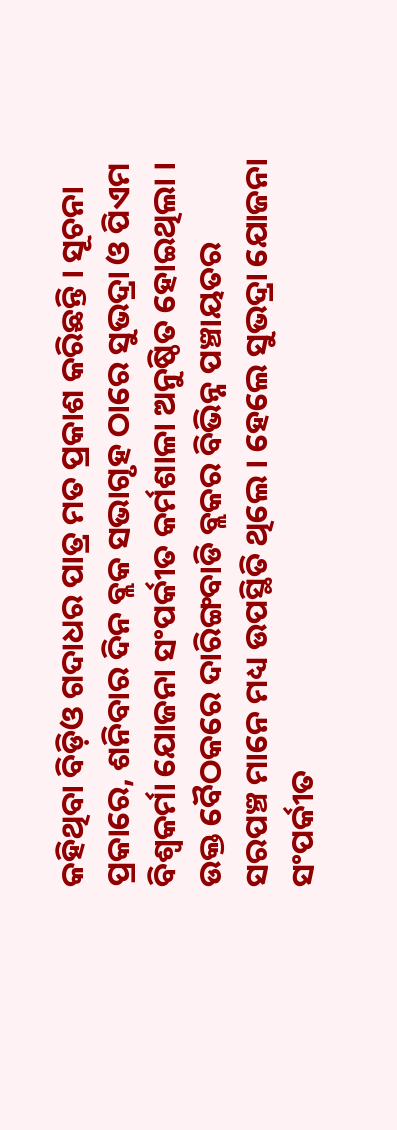କହିଥିବା ବିଡ଼ିଓ ଗଦାଧର ପାତ୍ର ମତ ପ୍ରକାଶ କରିଛନ୍ତି । ସୂଚନା ପ୍ରକାରେ, ଶନିବାର ଦିନ ବ୍ଲକ ସଭାଗୃହ ଠାରେ ସୁଭଦ୍ରା ଓ ପିଏମ ବିଶ୍ଵକର୍ମା ଯୋଜନା ସଂପର୍କୀତ କର୍ମଶାଳା ଅନୁଷ୍ଠିତ ହୋଇଥିଲା । ଉକ୍ତ ବୈଠକରେ ଦାରିଙ୍ଗବାଡି ବ୍ଲକର ବିଭିନ୍ନ ପଞ୍ଚାୟତର ସରପଞ୍ଚ ମାନେ ମଧ୍ୟ ଉପସ୍ଥିତି ଥିଲେ । ହେଲେ ସୁଭଦ୍ରା ଯୋଜନା ସଂପର୍କୀତ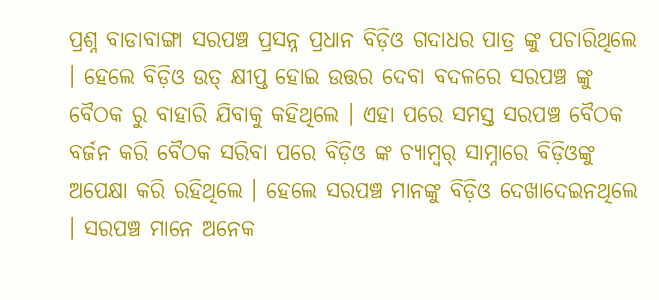ପ୍ରଶ୍ନ ବାଡାବାଙ୍ଗା ସରପଞ୍ଚ ପ୍ରସନ୍ନ ପ୍ରଧାନ ବିଡ଼ିଓ ଗଦାଧର ପାତ୍ର ଙ୍କୁ ପଚାରିଥିଲେ । ହେଲେ ବିଡ଼ିଓ ଉତ୍ କ୍ଷୀପ୍ତ ହୋଇ ଉତ୍ତର ଦେବା ବଦଳରେ ସରପଞ୍ଚ ଙ୍କୁ ବୈଠକ ରୁ ବାହାରି ଯିବାକୁ କହିଥିଲେ । ଏହା ପରେ ସମସ୍ତ ସରପଞ୍ଚ ବୈଠକ ବର୍ଜନ କରି ବୈଠକ ସରିବା ପରେ ବିଡ଼ିଓ ଙ୍କ ଚ୍ୟାମ୍ବର୍ ସାମ୍ନାରେ ବିଡ଼ିଓଙ୍କୁ ଅପେକ୍ଷା କରି ରହିଥିଲେ । ହେଲେ ସରପଞ୍ଚ ମାନଙ୍କୁ ବିଡ଼ିଓ ଦେଖାଦେଇନଥିଲେ । ସରପଞ୍ଚ ମାନେ ଅନେକ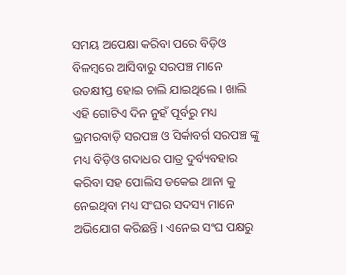ସମୟ ଅପେକ୍ଷା କରିବା ପରେ ବିଡ଼ିଓ ବିଳମ୍ବରେ ଆସିବାରୁ ସରପଞ୍ଚ ମାନେ ଉତକ୍ଷୀପ୍ତ ହୋଇ ଚାଲି ଯାଇଥିଲେ । ଖାଲି ଏହି ଗୋଟିଏ ଦିନ ନୁହଁ ପୂର୍ବରୁ ମଧ୍ୟ ଭ୍ରମରବାଡ଼ି ସରପଞ୍ଚ ଓ ସିର୍କାବର୍ଗ ସରପଞ୍ଚ ଙ୍କୁ ମଧ୍ୟ ବିଡ଼ିଓ ଗଦାଧର ପାତ୍ର ଦୁର୍ବ୍ୟବହାର କରିବା ସହ ପୋଲିସ ଡକେଇ ଥାନା କୁ ନେଇଥିବା ମଧ୍ୟ ସଂଘର ସଦସ୍ୟ ମାନେ ଅଭିଯୋଗ କରିଛନ୍ତି । ଏନେଇ ସଂଘ ପକ୍ଷରୁ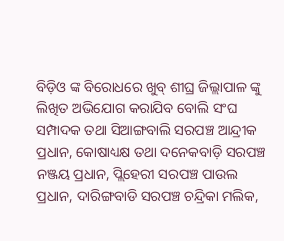ବିଡ଼ିଓ ଙ୍କ ବିରୋଧରେ ଖୁବ୍ ଶୀଘ୍ର ଜିଲ୍ଲାପାଳ ଙ୍କୁ ଲିଖିତ ଅଭିଯୋଗ କରାଯିବ ବୋଲି ସଂଘ ସମ୍ପାଦକ ତଥା ସିଆଙ୍ଗବାଲି ସରପଞ୍ଚ ଆନ୍ଦ୍ରୀକ ପ୍ରଧାନ, କୋଷାଧ୍ୟକ୍ଷ ତଥା ଦନେକବାଡ଼ି ସରପଞ୍ଚ ନଞ୍ଜୟ ପ୍ରଧାନ, ପ୍ଲିହେରୀ ସରପଞ୍ଚ ପାଉଲ ପ୍ରଧାନ, ଦାରିଙ୍ଗବାଡି ସରପଞ୍ଚ ଚନ୍ଦ୍ରିକା ମଲିକ,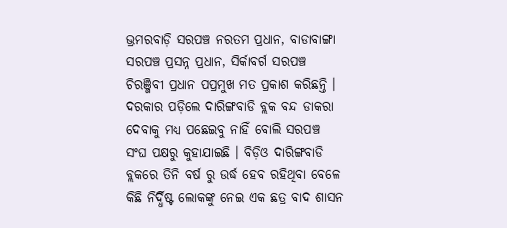ଭ୍ରମରବାଡ଼ି ସରପଞ୍ଚ ନରତମ ପ୍ରଧାନ, ବାଡାବାଙ୍ଗା ସରପଞ୍ଚ ପ୍ରସନ୍ନ ପ୍ରଧାନ, ସିର୍କାବର୍ଗ ସରପଞ୍ଚ ଚିରଞ୍ଜିବୀ ପ୍ରଧାନ ପପ୍ରମୁଖ ମତ ପ୍ରକାଶ କରିଛନ୍ତି । ଦରକାର ପଡ଼ିଲେ ଦାରିଙ୍ଗବାଡି ବ୍ଲକ ବନ୍ଦ ଡାକରା ଦେବାକୁ ମଧ୍ୟ ପଛେଇବୁ ନାହିଁ ବୋଲି ସରପଞ୍ଚ ସଂଘ ପକ୍ଷରୁ କୁହାଯାଇଛି । ବିଡ଼ିଓ ଦାରିଙ୍ଗବାଡି ବ୍ଲକରେ ତିନି ବର୍ଷ ରୁ ଉର୍ଦ୍ଧ ହେବ ରହିଥିବା ବେଳେ କିଛି ନିର୍ଦ୍ଧିଷ୍ଟ ଲୋକଙ୍କୁ ନେଇ ଏକ ଛତ୍ର ବାଦ ଶାସନ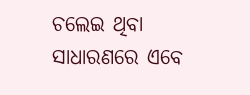ଚଲେଇ ଥିବା ସାଧାରଣରେ ଏବେ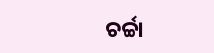ଚର୍ଚ୍ଚା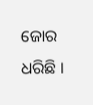ଜୋର ଧରିଛି ।